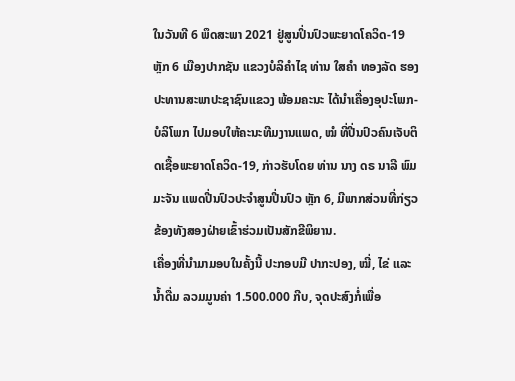ໃນວັນທີ 6 ພຶດສະພາ 2021 ຢູ່ສູນປິ່ນປົວພະຍາດໂຄວິດ-19 ຫຼັກ 6 ເມືອງປາກຊັນ ແຂວງບໍລິຄຳໄຊ ທ່ານ ໃສຄຳ ທອງລັດ ຮອງປະທານສະພາປະຊາຊົນແຂວງ ພ້ອມຄະນະ ໄດ້ນຳເຄື່ອງອຸປະໂພກ-ບໍລິໂພກ ໄປມອບໃຫ້ຄະນະທີມງານແພດ, ໝໍ ທີ່ປີ່ນປົວຄົນເຈັບຕິດເຊື້ອພະຍາດໂຄວິດ-19, ກ່າວຮັບໂດຍ ທ່ານ ນາງ ດຣ ນາລີ ພົມມະຈັນ ແພດປີ່ນປົວປະຈຳສູນປີ່ນປົວ ຫຼັກ 6, ມີພາກສ່ວນທີ່ກ່ຽວຂ້ອງທັງສອງຝ່າຍເຂົ້າຮ່ວມເປັນສັກຂີພິຍານ.
ເຄື່ອງທີ່ນຳມາມອບໃນຄັ້ງນີ້ ປະກອບມີ ປາກະປອງ, ໝີ່, ໄຂ່ ແລະ ນໍ້າດື່ມ ລວມມູນຄ່າ 1.500.000 ກີບ, ຈຸດປະສົງກໍ່ເພື່ອ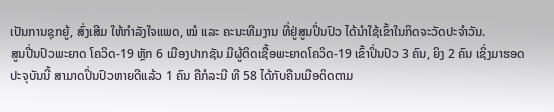ເປັນການຊຸກຍູ້, ສົ່ງເສີມ ໃຫ້ກຳລັງໃຈແພດ, ໝໍ ແລະ ຄະນະທີມງານ ທີ່ຢູ່ສູນປິ່ນປົວ ໄດ້ນຳໃຊ້ເຂົ້າໃນກິດຈະວັດປະຈຳວັນ.
ສູນປີ່ນປົວພະຍາດ ໂຄວິດ-19 ຫຼັກ 6 ເມືອງປາກຊັນ ມີຜູ້ຕິດເຊື້ອພະຍາດໂຄວິດ-19 ເຂົ້າປິ່ນປົວ 3 ຄົນ, ຍິງ 2 ຄົນ ເຊິ່ງມາຮອດປະຈຸບັນນີ້ ສາມາດປິ່ນປົວຫາຍດີແລ້ວ 1 ຄົນ ຄືກໍລະນີ ທີ 58 ໄດ້ກັບຄືນເມືອຕິດຕາມ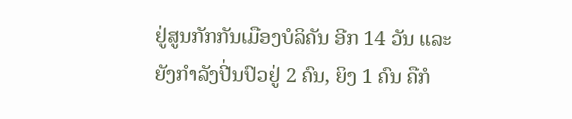ຢູ່ສູນກັກກັນເມືອງບໍລິຄັນ ອີກ 14 ວັນ ແລະ ຍັງກຳລັງປີ່ນປົວຢູ່ 2 ຄົນ, ຍິງ 1 ຄົນ ຄືກໍ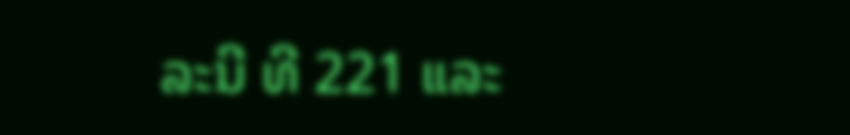ລະນີ ທີ 221 ແລະ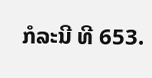ກໍລະນີ ທີ 653.